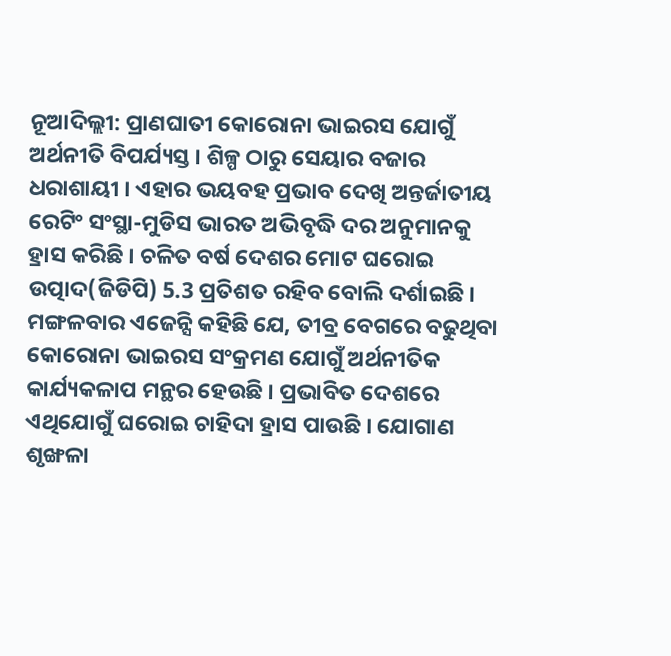ନୂଆଦିଲ୍ଲୀ: ପ୍ରାଣଘାତୀ କୋରୋନା ଭାଇରସ ଯୋଗୁଁ ଅର୍ଥନୀତି ବିପର୍ଯ୍ୟସ୍ତ । ଶିଳ୍ପ ଠାରୁ ସେୟାର ବଜାର ଧରାଶାୟୀ । ଏହାର ଭୟବହ ପ୍ରଭାବ ଦେଖି ଅନ୍ତର୍ଜାତୀୟ ରେଟିଂ ସଂସ୍ଥା-ମୁଡିସ ଭାରତ ଅଭିବୃଦ୍ଧି ଦର ଅନୁମାନକୁ ହ୍ରାସ କରିଛି । ଚଳିତ ବର୍ଷ ଦେଶର ମୋଟ ଘରୋଇ ଉତ୍ପାଦ(ଜିଡିପି) 5.3 ପ୍ରତିଶତ ରହିବ ବୋଲି ଦର୍ଶାଇଛି ।
ମଙ୍ଗଳବାର ଏଜେନ୍ସି କହିଛି ଯେ, ତୀବ୍ର ବେଗରେ ବଢୁଥିବା କୋରୋନା ଭାଇରସ ସଂକ୍ରମଣ ଯୋଗୁଁ ଅର୍ଥନୀତିକ କାର୍ଯ୍ୟକଳାପ ମନ୍ଥର ହେଉଛି । ପ୍ରଭାବିତ ଦେଶରେ ଏଥିଯୋଗୁଁ ଘରୋଇ ଚାହିଦା ହ୍ରାସ ପାଉଛି । ଯୋଗାଣ ଶୃଙ୍ଖଳା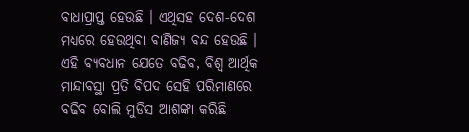ବାଧାପ୍ରାପ୍ତ ହେଉଛି । ଏଥିସହ ଦେଶ-ଦେଶ ମଧ୍ୟରେ ହେଉଥିବା ବାଣିଜ୍ୟ ବନ୍ଦ ହେଉଛି ।
ଏହି ବ୍ୟବଧାନ ଯେତେ ବଢିବ, ବିଶ୍ବ ଆର୍ଥିକ ମାନ୍ଦାବସ୍ଥା ପ୍ରତି ବିପଦ ସେହି ପରିମାଣରେ ବଢିବ ବୋଲି ମୁଡିସ ଆଶଙ୍କା କରିଛି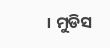। ମୁଡିସ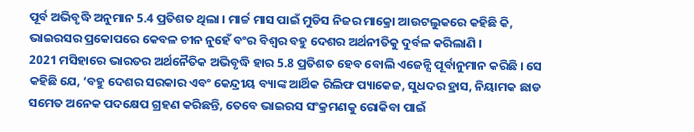ପୂର୍ବ ଅଭିବୃଦ୍ଧି ଅନୁମାନ 5.4 ପ୍ରତିଶତ ଥିଲା । ମାର୍ଚ୍ଚ ମାସ ପାଇଁ ମୁଡିସ ନିଜର ମାକ୍ରୋ ଆଉଟଲୁକରେ କହିଛି କି, ଭାଇରସର ପ୍ରକୋପରେ କେବଳ ଚୀନ ନୁହେଁ ବଂର ବିଶ୍ବର ବହୁ ଦେଶର ଅର୍ଥନୀତିକୁ ଦୁର୍ବଳ କରିଲାଣି ।
2021 ମସିହାରେ ଭାରତର ଅର୍ଥନୈତିକ ଅଭିବୃଦ୍ଧି ହାର 5.8 ପ୍ରତିଶତ ହେବ ବୋଲି ଏଜେନ୍ସି ପୂର୍ବାନୁମାନ କରିଛି । ସେ କହିଛି ଯେ, ‘ବହୁ ଦେଶର ସରକାର ଏବଂ କେନ୍ଦ୍ରୀୟ ବ୍ୟାଙ୍କ ଆର୍ଥିକ ରିଲିଫ ପ୍ୟାକେଜ, ସୁଧଦର ହ୍ରାସ, ନିୟାମକ ଛାଡ ସମେତ ଅନେକ ପଦକ୍ଷେପ ଗ୍ରହଣ କରିଛନ୍ତି, ତେବେ ଭାଇରସ ସଂକ୍ରମଣକୁ ରୋକିବା ପାଇଁ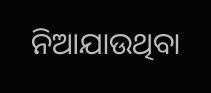ନିଆଯାଉଥିବା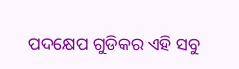ପଦକ୍ଷେପ ଗୁଡିକର ଏହି ସବୁ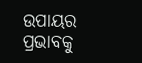ଉପାୟର ପ୍ରଭାବକୁ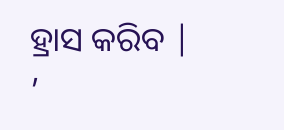ହ୍ରାସ କରିବ | ’